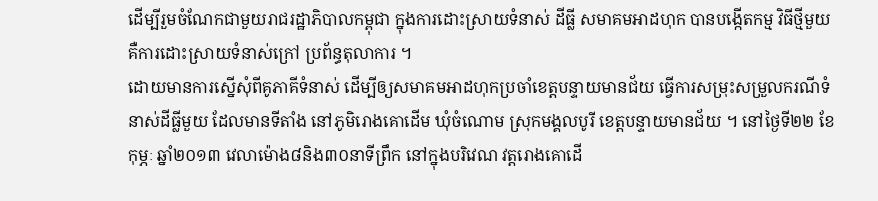ដើម្បីរួមចំណែកជាមួយរាជរដ្ឋាភិបាលកម្ពុជា ក្នុងការដោះស្រាយទំនាស់ ដីធ្លី សមាគមអាដហុក បានបង្កើតកម្ម វិធីថ្មីមួយ គឺការដោះស្រាយទំនាស់ក្រៅ ប្រព័ន្ធតុលាការ ។
ដោយមានការស្នើសុំពីគូភាគីទំនាស់ ដើម្បីឲ្យសមាគមអាដហុកប្រចាំខេត្តបន្ទាយមានជ័យ ធ្វើការសម្រុះសម្រួលករណីទំនាស់ដីធ្លីមួយ ដែលមានទីតាំង នៅភូមិរោងគោដើម ឃុំចំណោម ស្រុកមង្គលបូរី ខេត្តបន្ទាយមានជ័យ ។ នៅថ្ងៃទី២២ ខែកុម្ភៈ ឆ្នាំ២០១៣ វេលាម៉ោង៨និង៣០នាទីព្រឹក នៅក្នុងបរិវេណ វត្តរោងគោដើ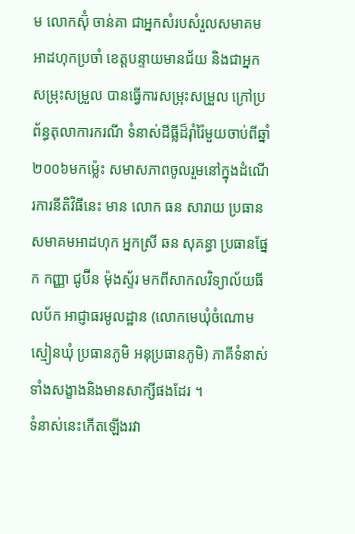ម លោកស៊ុំ ចាន់គា ជាអ្នកសំរបសំរួលសមាគមអាដហុកប្រចាំ ខេត្តបន្ទាយមានជ័យ និងជាអ្នកសម្រុះសម្រួល បានធ្វើការសម្រុះសម្រួល ក្រៅប្រព័ន្ធតុលាការករណី ទំនាស់ដីធ្លីដ៏រ៉ាំរ៉ៃមួយចាប់ពីឆ្នាំ២០០៦មកម្ល៉េះ សមាសភាពចូលរួមនៅក្នុងដំណើរការនីតិវិធីនេះ មាន លោក ធន សារាយ ប្រធានសមាគមអាដហុក អ្នកស្រី ឆន សុគន្ធា ប្រធានផ្នែក កញ្ញា ជូប៊ីន ម៉ុងស្ទ័រ មកពីសាកលវិទ្យាល័យធីលប័ក អាជ្ញាធរមូលដ្ឋាន (លោកមេឃុំចំណោម ស្មៀនឃុំ ប្រធានភូមិ អនុប្រធានភូមិ) ភាគីទំនាស់ទាំងសង្ខាងនិងមានសាក្សីផងដែរ ។
ទំនាស់នេះកើតឡើងរវា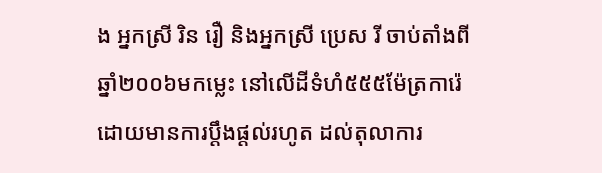ង អ្នកស្រី រិន រឿ និងអ្នកស្រី ប្រេស រី ចាប់តាំងពីឆ្នាំ២០០៦មកម្លេះ នៅលើដីទំហំ៥៥៥ម៉ែត្រការ៉េ ដោយមានការប្តឹងផ្តល់រហូត ដល់តុលាការ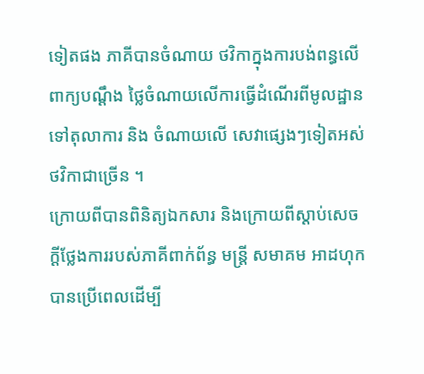ទៀតផង ភាគីបានចំណាយ ថវិកាក្នុងការបង់ពន្ធលើពាក្យបណ្តឹង ថ្លៃចំណាយលើការធ្វើដំណើរពីមូលដ្ឋានទៅតុលាការ និង ចំណាយលើ សេវាផ្សេងៗទៀតអស់ថវិកាជាច្រើន ។
ក្រោយពីបានពិនិត្យឯកសារ និងក្រោយពីស្តាប់សេចក្តីថែ្លងការរបស់ភាគីពាក់ព័ន្ធ មន្រ្តី សមាគម អាដហុក បានប្រើពេលដើម្បី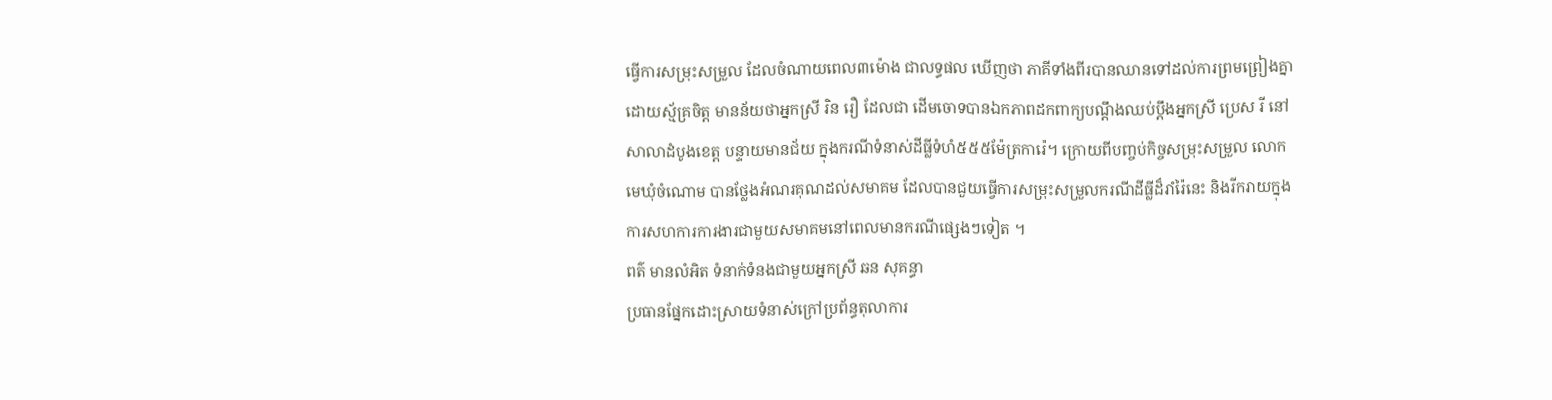ធ្វើការសម្រុះសម្រួល ដែលចំណាយពេល៣ម៉ោង ជាលទ្ធផល ឃើញថា ភាគីទាំងពីរបានឈានទៅដល់ការព្រមព្រៀងគ្នាដោយស្ម័គ្រចិត្ត មានន័យថាអ្នកស្រី រិន រឿ ដែលជា ដើមចោទបានឯកភាពដកពាក្យបណ្តឹងឈប់ប្តឹងអ្នកស្រី ប្រេស រី នៅសាលាដំបូងខេត្ត បន្ទាយមានជ័យ ក្នុងករណីទំនាស់ដីធ្លីទំហំ៥៥៥ម៉ែត្រការ៉េ។ ក្រោយពីបញ្ចប់កិច្ចសម្រុះសម្រួល លោក មេឃុំចំណោម បានថ្លែងអំណរគុណដល់សមាគម ដែលបានជួយធ្វើការសម្រុះសម្រួលករណីដីធ្លីដ៏រាំរ៉ៃនេះ និងរីករាយក្នុងការសហការការងារជាមួយសមាគមនៅពេលមានករណីផ្សេងៗទៀត ។
ពត៌ មានលំអិត ទំនាក់ទំនងជាមួយអ្នកស្រី ឆន សុគន្ធា
ប្រធានផ្នែកដោះស្រាយទំនាស់ក្រៅប្រព័ន្ធតុលាការ